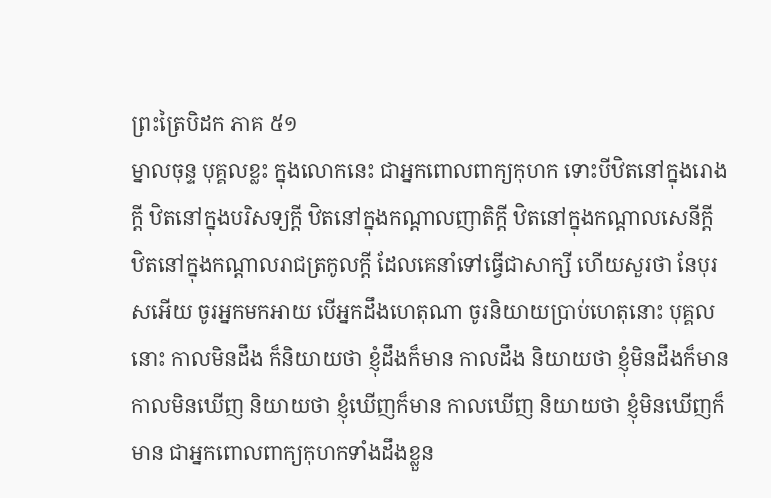ព្រះត្រៃបិដក ភាគ ៥១
ម្នាលចុន្ទ បុគ្គលខ្លះ ក្នុងលោកនេះ ជាអ្នកពោលពាក្យកុហក ទោះបីឋិតនៅក្នុងរោងក្តី ឋិតនៅក្នុងបរិសទ្យក្តី ឋិតនៅក្នុងកណ្តាលញាតិក្តី ឋិតនៅក្នុងកណ្តាលសេនីក្តី ឋិតនៅក្នុងកណ្តាលរាជត្រកូលក្តី ដែលគេនាំទៅធ្វើជាសាក្សី ហើយសួរថា នែបុរសអើយ ចូរអ្នកមកអាយ បើអ្នកដឹងហេតុណា ចូរនិយាយប្រាប់ហេតុនោះ បុគ្គលនោះ កាលមិនដឹង ក៏និយាយថា ខ្ញុំដឹងក៏មាន កាលដឹង និយាយថា ខ្ញុំមិនដឹងក៏មាន កាលមិនឃើញ និយាយថា ខ្ញុំឃើញក៏មាន កាលឃើញ និយាយថា ខ្ញុំមិនឃើញក៏មាន ជាអ្នកពោលពាក្យកុហកទាំងដឹងខ្លួន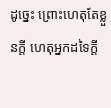ដូច្នេះ ព្រោះហេតុតែខ្លួនក្តី ហេតុអ្នកដទៃក្តី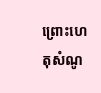ព្រោះហេតុសំណូ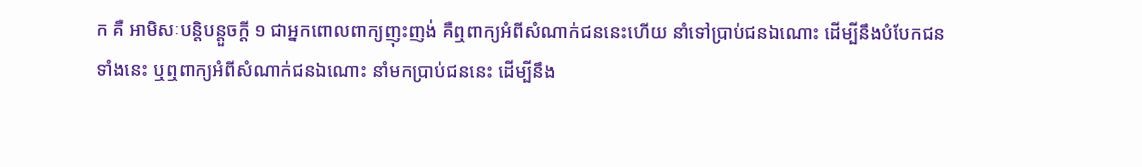ក គឺ អាមិសៈបន្តិបន្តួចក្តី ១ ជាអ្នកពោលពាក្យញុះញង់ គឺឮពាក្យអំពីសំណាក់ជននេះហើយ នាំទៅប្រាប់ជនឯណោះ ដើម្បីនឹងបំបែកជនទាំងនេះ ឬឮពាក្យអំពីសំណាក់ជនឯណោះ នាំមកប្រាប់ជននេះ ដើម្បីនឹង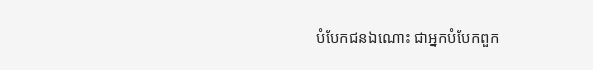បំបែកជនឯណោះ ជាអ្នកបំបែកពួក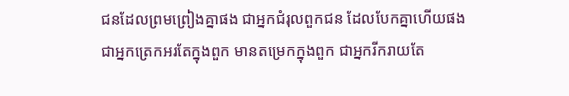ជនដែលព្រមព្រៀងគ្នាផង ជាអ្នកជំរុលពួកជន ដែលបែកគ្នាហើយផង ជាអ្នកត្រេកអរតែក្នុងពួក មានតម្រេកក្នុងពួក ជាអ្នករីករាយតែ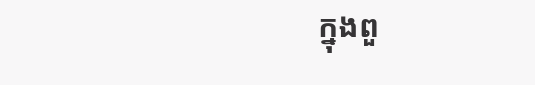ក្នុងពួ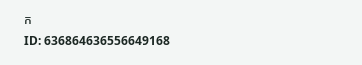ក
ID: 636864636556649168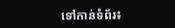ទៅកាន់ទំព័រ៖